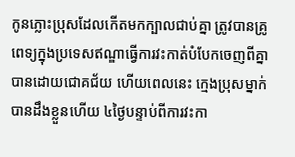កូនភ្លោះប្រុសដែលកើតមកក្បាលជាប់គ្នា ត្រូវបានគ្រូពេទ្យក្នុងប្រទេសឥណ្ឌាធ្វើការវះកាត់បំបែកចេញពីគ្នាបានដោយជោគជ័យ ហើយពេលនេះ ក្មេងប្រុសម្នាក់បានដឹងខ្លួនហើយ ៤ថ្ងៃបន្ទាប់ពីការវះកា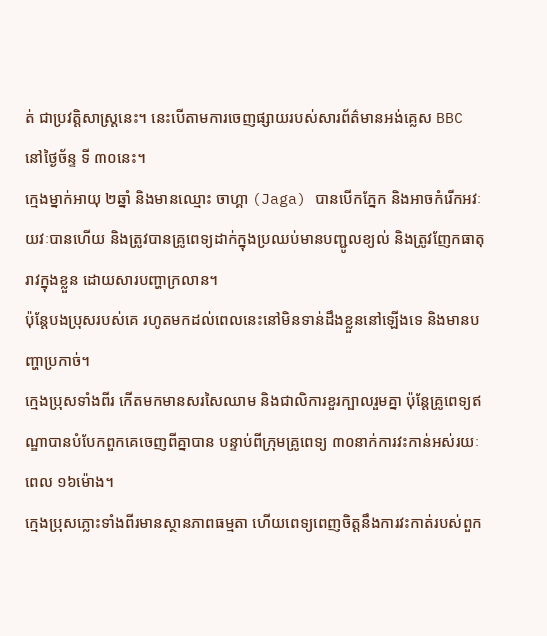ត់ ជាប្រវត្តិសាស្ត្រនេះ។ នេះបើតាមការចេញផ្សាយរបស់សារព័ត៌មានអង់គ្លេស BBC នៅថ្ងៃច័ន្ទ ទី ៣០នេះ។
ក្មេងម្នាក់អាយុ ២ឆ្នាំ និងមានឈ្មោះ ចាហ្គា (Jaga) បានបើកភ្នែក និងអាចកំរើកអវៈយវៈបានហើយ និងត្រូវបានគ្រូពេទ្យដាក់ក្នុងប្រឈប់មានបញ្ជូលខ្យល់ និងត្រូវញែកធាតុរាវក្នុងខ្លួន ដោយសារបញ្ហាក្រលាន។
ប៉ុន្តែបងប្រុសរបស់គេ រហូតមកដល់ពេលនេះនៅមិនទាន់ដឹងខ្លួននៅឡើងទេ និងមានបញ្ហាប្រកាច់។
ក្មេងប្រុសទាំងពីរ កើតមកមានសរសៃឈាម និងជាលិការខួរក្បាលរួមគ្នា ប៉ុន្តែគ្រូពេទ្យឥណ្ឌាបានបំបែកពួកគេចេញពីគ្នាបាន បន្ទាប់ពីក្រុមគ្រូពេទ្យ ៣០នាក់ការវះកាន់អស់រយៈពេល ១៦ម៉ោង។
ក្មេងប្រុសភ្លោះទាំងពីរមានស្ថានភាពធម្មតា ហើយពេទ្យពេញចិត្តនឹងការវះកាត់របស់ពួក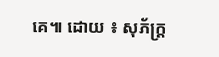គេ៕ ដោយ ៖ សុភ័ក្ត្រ